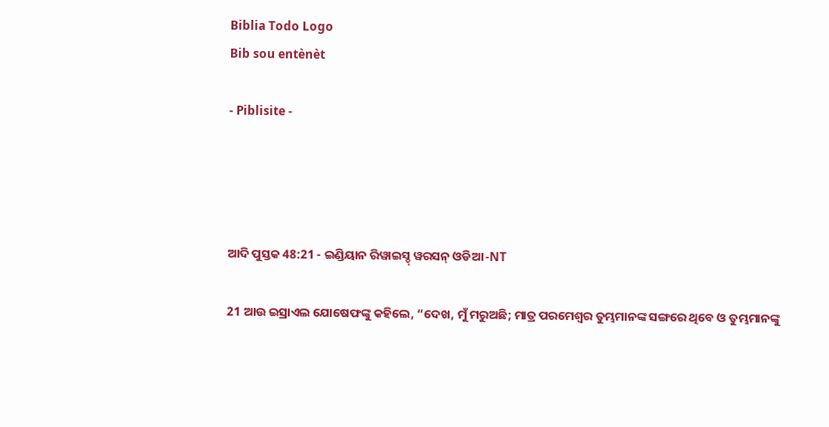Biblia Todo Logo
Bib sou entènèt

- Piblisite -




ଆଦି ପୁସ୍ତକ 48:21 - ଇଣ୍ଡିୟାନ ରିୱାଇସ୍ଡ୍ ୱରସନ୍ ଓଡିଆ -NT

21 ଆଉ ଇସ୍ରାଏଲ ଯୋଷେଫଙ୍କୁ କହିଲେ, “ଦେଖ, ମୁଁ ମରୁଅଛି; ମାତ୍ର ପରମେଶ୍ୱର ତୁମ୍ଭମାନଙ୍କ ସଙ୍ଗରେ ଥିବେ ଓ ତୁମ୍ଭମାନଙ୍କୁ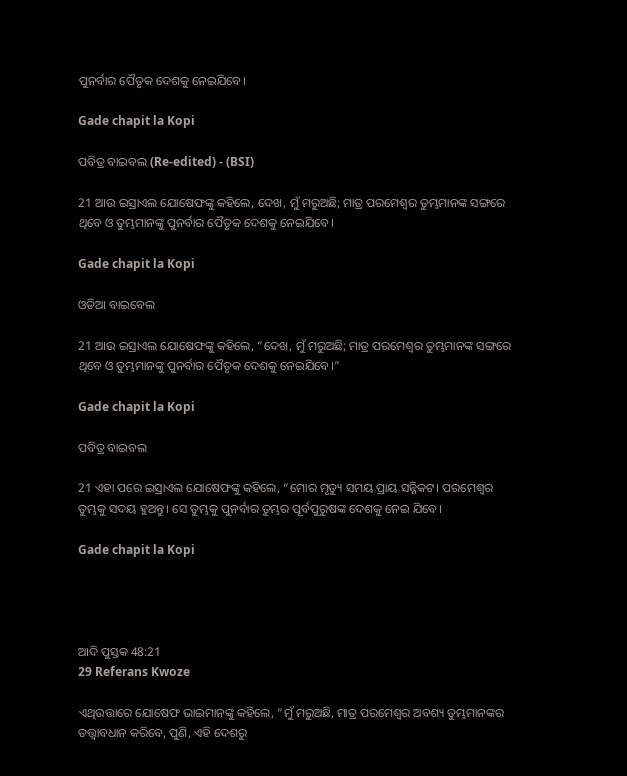ପୁନର୍ବାର ପୈତୃକ ଦେଶକୁ ନେଇଯିବେ।

Gade chapit la Kopi

ପବିତ୍ର ବାଇବଲ (Re-edited) - (BSI)

21 ଆଉ ଇସ୍ରାଏଲ ଯୋଷେଫଙ୍କୁ କହିଲେ, ଦେଖ, ମୁଁ ମରୁଅଛି; ମାତ୍ର ପରମେଶ୍ଵର ତୁମ୍ଭମାନଙ୍କ ସଙ୍ଗରେ ଥିବେ ଓ ତୁମ୍ଭମାନଙ୍କୁ ପୁନର୍ବାର ପୈତୃକ ଦେଶକୁ ନେଇଯିବେ।

Gade chapit la Kopi

ଓଡିଆ ବାଇବେଲ

21 ଆଉ ଇସ୍ରାଏଲ ଯୋଷେଫଙ୍କୁ କହିଲେ, “ଦେଖ, ମୁଁ ମରୁଅଛି; ମାତ୍ର ପରମେଶ୍ୱର ତୁମ୍ଭମାନଙ୍କ ସଙ୍ଗରେ ଥିବେ ଓ ତୁମ୍ଭମାନଙ୍କୁ ପୁନର୍ବାର ପୈତୃକ ଦେଶକୁ ନେଇଯିବେ।”

Gade chapit la Kopi

ପବିତ୍ର ବାଇବଲ

21 ଏହା ପରେ ଇସ୍ରାଏଲ ଯୋଷେଫଙ୍କୁ କହିଲେ, “ମୋର ମୃତ୍ୟୁ ସମୟ ପ୍ରାୟ ସନ୍ନିକଟ। ପରମେଶ୍ୱର ତୁମ୍ଭକୁ ସଦୟ ହୁଅନ୍ତୁ। ସେ ତୁମ୍ଭକୁ ପୁନର୍ବାର ତୁମ୍ଭର ପୂର୍ବପୁରୁଷଙ୍କ ଦେଶକୁ ନେଇ ଯିବେ।

Gade chapit la Kopi




ଆଦି ପୁସ୍ତକ 48:21
29 Referans Kwoze

ଏଥିଉତ୍ତାରେ ଯୋଷେଫ ଭାଇମାନଙ୍କୁ କହିଲେ, “ମୁଁ ମରୁଅଛି, ମାତ୍ର ପରମେଶ୍ୱର ଅବଶ୍ୟ ତୁମ୍ଭମାନଙ୍କର ତତ୍ତ୍ୱାବଧାନ କରିବେ, ପୁଣି, ଏହି ଦେଶରୁ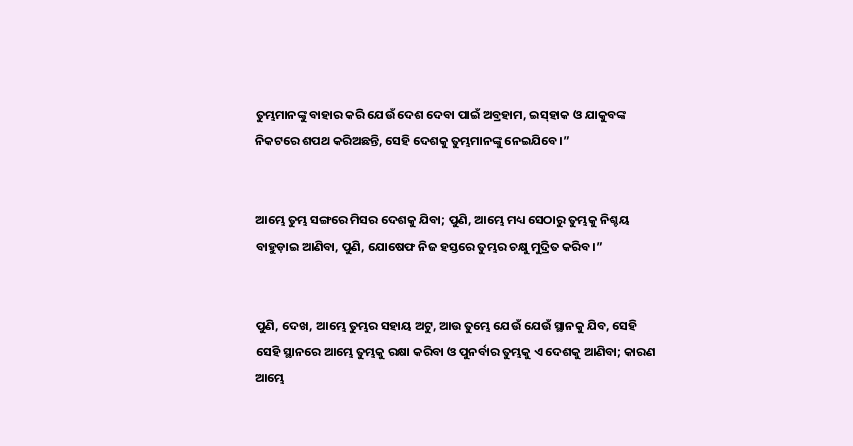ତୁମ୍ଭମାନଙ୍କୁ ବାହାର କରି ଯେଉଁ ଦେଶ ଦେବା ପାଇଁ ଅବ୍ରହାମ, ଇସ୍‌ହାକ ଓ ଯାକୁବଙ୍କ ନିକଟରେ ଶପଥ କରିଅଛନ୍ତି, ସେହି ଦେଶକୁ ତୁମ୍ଭମାନଙ୍କୁ ନେଇଯିବେ।”


ଆମ୍ଭେ ତୁମ୍ଭ ସଙ୍ଗରେ ମିସର ଦେଶକୁ ଯିବା; ପୁଣି, ଆମ୍ଭେ ମଧ୍ୟ ସେଠାରୁ ତୁମ୍ଭକୁ ନିଶ୍ଚୟ ବାହୁଡ଼ାଇ ଆଣିବା, ପୁଣି, ଯୋଷେଫ ନିଜ ହସ୍ତରେ ତୁମ୍ଭର ଚକ୍ଷୁ ମୁଦ୍ରିତ କରିବ।”


ପୁଣି, ଦେଖ, ଆମ୍ଭେ ତୁମ୍ଭର ସହାୟ ଅଟୁ, ଆଉ ତୁମ୍ଭେ ଯେଉଁ ଯେଉଁ ସ୍ଥାନକୁ ଯିବ, ସେହି ସେହି ସ୍ଥାନରେ ଆମ୍ଭେ ତୁମ୍ଭକୁ ରକ୍ଷା କରିବା ଓ ପୁନର୍ବାର ତୁମ୍ଭକୁ ଏ ଦେଶକୁ ଆଣିବା; କାରଣ ଆମ୍ଭେ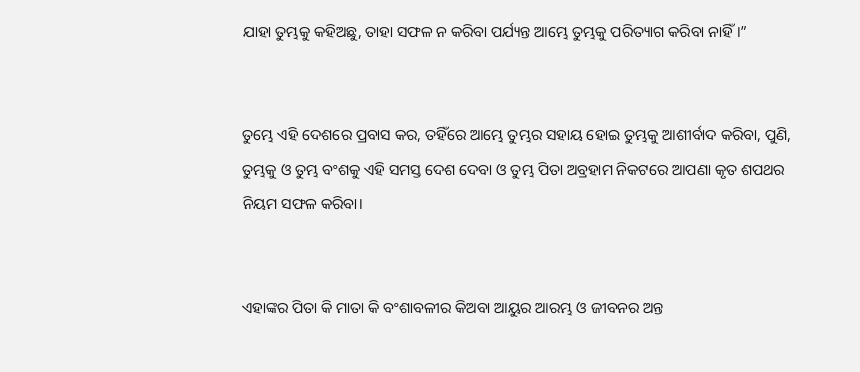ଯାହା ତୁମ୍ଭକୁ କହିଅଛୁ, ତାହା ସଫଳ ନ କରିବା ପର୍ଯ୍ୟନ୍ତ ଆମ୍ଭେ ତୁମ୍ଭକୁ ପରିତ୍ୟାଗ କରିବା ନାହିଁ।”


ତୁମ୍ଭେ ଏହି ଦେଶରେ ପ୍ରବାସ କର, ତହିଁରେ ଆମ୍ଭେ ତୁମ୍ଭର ସହାୟ ହୋଇ ତୁମ୍ଭକୁ ଆଶୀର୍ବାଦ କରିବା, ପୁଣି, ତୁମ୍ଭକୁ ଓ ତୁମ୍ଭ ବଂଶକୁ ଏହି ସମସ୍ତ ଦେଶ ଦେବା ଓ ତୁମ୍ଭ ପିତା ଅବ୍ରହାମ ନିକଟରେ ଆପଣା କୃତ ଶପଥର ନିୟମ ସଫଳ କରିବା।


ଏହାଙ୍କର ପିତା କି ମାତା କି ବଂଶାବଳୀର କିଅବା ଆୟୁର ଆରମ୍ଭ ଓ ଜୀବନର ଅନ୍ତ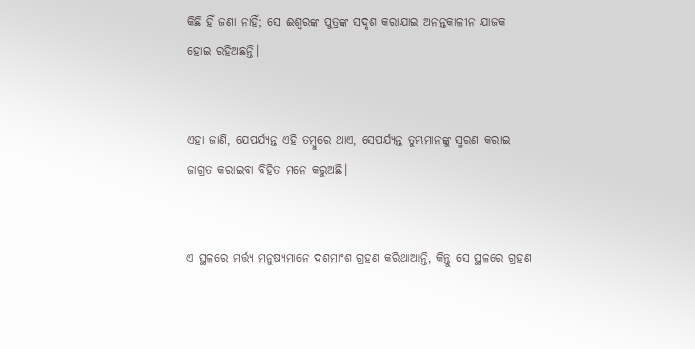କିଛି ହିଁ ଜଣା ନାହିଁ; ସେ ଈଶ୍ବରଙ୍କ ପୁତ୍ରଙ୍କ ସଦୃଶ କରାଯାଇ ଅନନ୍ତକାଳୀନ ଯାଜକ ହୋଇ ରହିଅଛନ୍ତି।


ଏହା ଜାଣି, ଯେପର୍ଯ୍ୟନ୍ତ ଏହି ତମ୍ବୁରେ ଥାଏ, ସେପର୍ଯ୍ୟନ୍ତ ତୁମ୍ଭମାନଙ୍କୁ ସ୍ମରଣ କରାଇ ଜାଗ୍ରତ କରାଇବା ବିହିତ ମନେ କରୁଅଛି।


ଏ ସ୍ଥଳରେ ମର୍ତ୍ତ୍ୟ ମନୁଷ୍ୟମାନେ ଦଶମାଂଶ ଗ୍ରହଣ କରିଥାଆନ୍ତି, କିନ୍ତୁ ସେ ସ୍ଥଳରେ ଗ୍ରହଣ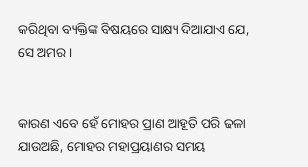କରିଥିବା ବ୍ୟକ୍ତିଙ୍କ ବିଷୟରେ ସାକ୍ଷ୍ୟ ଦିଆଯାଏ ଯେ, ସେ ଅମର।


କାରଣ ଏବେ ହେଁ ମୋହର ପ୍ରାଣ ଆହୂତି ପରି ଢଳା ଯାଉଅଛି, ମୋହର ମହାପ୍ରୟାଣର ସମୟ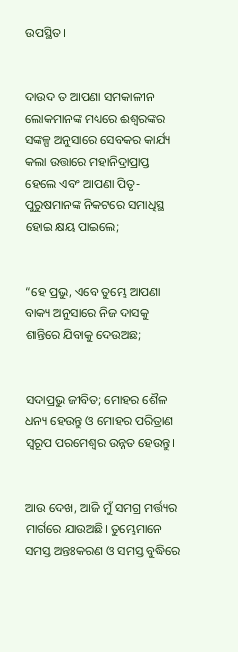ଉପସ୍ଥିତ।


ଦାଉଦ ତ ଆପଣା ସମକାଳୀନ ଲୋକମାନଙ୍କ ମଧ୍ୟରେ ଈଶ୍ବରଙ୍କର ସଙ୍କଳ୍ପ ଅନୁସାରେ ସେବକର କାର୍ଯ୍ୟ କଲା ଉତ୍ତାରେ ମହାନିଦ୍ରାପ୍ରାପ୍ତ ହେଲେ ଏବଂ ଆପଣା ପିତୃ-ପୁରୁଷମାନଙ୍କ ନିକଟରେ ସମାଧିସ୍ଥ ହୋଇ କ୍ଷୟ ପାଇଲେ;


“ହେ ପ୍ରଭୁ, ଏବେ ତୁମ୍ଭେ ଆପଣା ବାକ୍ୟ ଅନୁସାରେ ନିଜ ଦାସକୁ ଶାନ୍ତିରେ ଯିବାକୁ ଦେଉଅଛ;


ସଦାପ୍ରଭୁ ଜୀବିତ; ମୋହର ଶୈଳ ଧନ୍ୟ ହେଉନ୍ତୁ ଓ ମୋହର ପରିତ୍ରାଣ ସ୍ୱରୂପ ପରମେଶ୍ୱର ଉନ୍ନତ ହେଉନ୍ତୁ।


ଆଉ ଦେଖ, ଆଜି ମୁଁ ସମଗ୍ର ମର୍ତ୍ତ୍ୟର ମାର୍ଗରେ ଯାଉଅଛି। ତୁମ୍ଭେମାନେ ସମସ୍ତ ଅନ୍ତଃକରଣ ଓ ସମସ୍ତ ବୁଦ୍ଧିରେ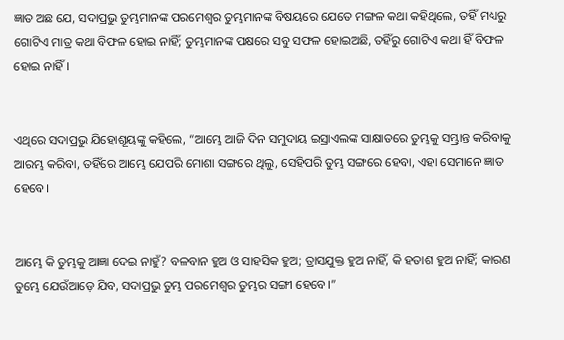ଜ୍ଞାତ ଅଛ ଯେ, ସଦାପ୍ରଭୁ ତୁମ୍ଭମାନଙ୍କ ପରମେଶ୍ୱର ତୁମ୍ଭମାନଙ୍କ ବିଷୟରେ ଯେତେ ମଙ୍ଗଳ କଥା କହିଥିଲେ, ତହିଁ ମଧ୍ୟରୁ ଗୋଟିଏ ମାତ୍ର କଥା ବିଫଳ ହୋଇ ନାହିଁ; ତୁମ୍ଭମାନଙ୍କ ପକ୍ଷରେ ସବୁ ସଫଳ ହୋଇଅଛି, ତହିଁରୁ ଗୋଟିଏ କଥା ହିଁ ବିଫଳ ହୋଇ ନାହିଁ।


ଏଥିରେ ସଦାପ୍ରଭୁ ଯିହୋଶୂୟଙ୍କୁ କହିଲେ, “ଆମ୍ଭେ ଆଜି ଦିନ ସମୁଦାୟ ଇସ୍ରାଏଲଙ୍କ ସାକ୍ଷାତରେ ତୁମ୍ଭକୁ ସମ୍ଭ୍ରାନ୍ତ କରିବାକୁ ଆରମ୍ଭ କରିବା, ତହିଁରେ ଆମ୍ଭେ ଯେପରି ମୋଶା ସଙ୍ଗରେ ଥିଲୁ, ସେହିପରି ତୁମ୍ଭ ସଙ୍ଗରେ ହେବା, ଏହା ସେମାନେ ଜ୍ଞାତ ହେବେ।


ଆମ୍ଭେ କି ତୁମ୍ଭକୁ ଆଜ୍ଞା ଦେଇ ନାହୁଁ? ବଳବାନ ହୁଅ ଓ ସାହସିକ ହୁଅ; ତ୍ରାସଯୁକ୍ତ ହୁଅ ନାହିଁ, କି ହତାଶ ହୁଅ ନାହିଁ; କାରଣ ତୁମ୍ଭେ ଯେଉଁଆଡ଼େ ଯିବ, ସଦାପ୍ରଭୁ ତୁମ୍ଭ ପରମେଶ୍ୱର ତୁମ୍ଭର ସଙ୍ଗୀ ହେବେ।”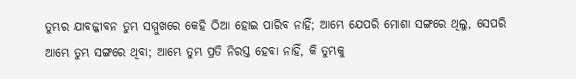ତୁମ୍ଭର ଯାବଜ୍ଜୀବନ ତୁମ୍ଭ ସମ୍ମୁଖରେ କେହି ଠିଆ ହୋଇ ପାରିବ ନାହିଁ; ଆମ୍ଭେ ଯେପରି ମୋଶା ସଙ୍ଗରେ ଥିଲୁ, ସେପରି ଆମ୍ଭେ ତୁମ୍ଭ ସଙ୍ଗରେ ଥିବା; ଆମ୍ଭେ ତୁମ୍ଭ ପ୍ରତି ନିରସ୍ତ ହେବା ନାହିଁ, କି ତୁମ୍ଭକୁ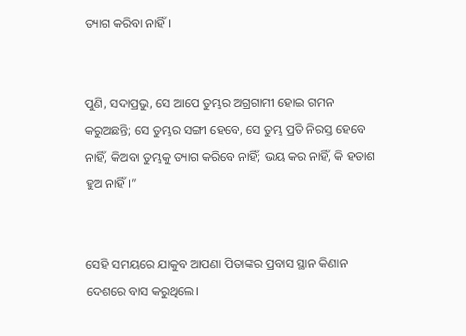ତ୍ୟାଗ କରିବା ନାହିଁ।


ପୁଣି, ସଦାପ୍ରଭୁ, ସେ ଆପେ ତୁମ୍ଭର ଅଗ୍ରଗାମୀ ହୋଇ ଗମନ କରୁଅଛନ୍ତି; ସେ ତୁମ୍ଭର ସଙ୍ଗୀ ହେବେ, ସେ ତୁମ୍ଭ ପ୍ରତି ନିରସ୍ତ ହେବେ ନାହିଁ, କିଅବା ତୁମ୍ଭକୁ ତ୍ୟାଗ କରିବେ ନାହିଁ; ଭୟ କର ନାହିଁ, କି ହତାଶ ହୁଅ ନାହିଁ।”


ସେହି ସମୟରେ ଯାକୁବ ଆପଣା ପିତାଙ୍କର ପ୍ରବାସ ସ୍ଥାନ କିଣାନ ଦେଶରେ ବାସ କରୁଥିଲେ।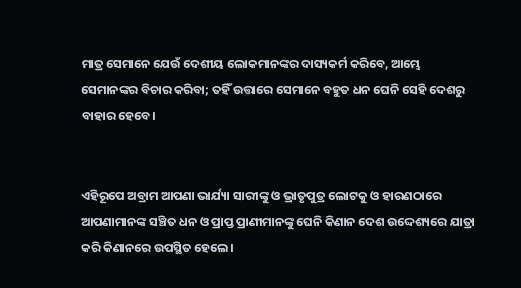ମାତ୍ର ସେମାନେ ଯେଉଁ ଦେଶୀୟ ଲୋକମାନଙ୍କର ଦାସ୍ୟକର୍ମ କରିବେ, ଆମ୍ଭେ ସେମାନଙ୍କର ବିଚାର କରିବା; ତହିଁ ଉତ୍ତାରେ ସେମାନେ ବହୁତ ଧନ ଘେନି ସେହି ଦେଶରୁ ବାହାର ହେବେ।


ଏହିରୂପେ ଅବ୍ରାମ ଆପଣା ଭାର୍ଯ୍ୟା ସାରୀଙ୍କୁ ଓ ଭ୍ରାତୃପୁତ୍ର ଲୋଟକୁ ଓ ହାରଣଠାରେ ଆପଣାମାନଙ୍କ ସଞ୍ଚିତ ଧନ ଓ ପ୍ରାପ୍ତ ପ୍ରାଣୀମାନଙ୍କୁ ଘେନି କିଣାନ ଦେଶ ଉଦ୍ଦେଶ୍ୟରେ ଯାତ୍ରା କରି କିଣାନରେ ଉପସ୍ଥିତ ହେଲେ।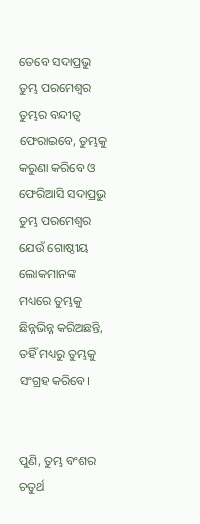ତେବେ ସଦାପ୍ରଭୁ ତୁମ୍ଭ ପରମେଶ୍ୱର ତୁମ୍ଭର ବନ୍ଦୀତ୍ୱ ଫେରାଇବେ, ତୁମ୍ଭକୁ କରୁଣା କରିବେ ଓ ଫେରିଆସି ସଦାପ୍ରଭୁ ତୁମ୍ଭ ପରମେଶ୍ୱର ଯେଉଁ ଗୋଷ୍ଠୀୟ ଲୋକମାନଙ୍କ ମଧ୍ୟରେ ତୁମ୍ଭକୁ ଛିନ୍ନଭିନ୍ନ କରିଅଛନ୍ତି, ତହିଁ ମଧ୍ୟରୁ ତୁମ୍ଭକୁ ସଂଗ୍ରହ କରିବେ।


ପୁଣି, ତୁମ୍ଭ ବଂଶର ଚତୁର୍ଥ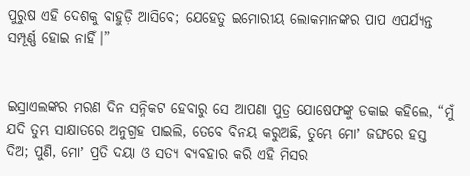ପୁରୁଷ ଏହି ଦେଶକୁ ବାହୁଡ଼ି ଆସିବେ; ଯେହେତୁ ଇମୋରୀୟ ଲୋକମାନଙ୍କର ପାପ ଏପର୍ଯ୍ୟନ୍ତ ସମ୍ପୂର୍ଣ୍ଣ ହୋଇ ନାହିଁ।”


ଇସ୍ରାଏଲଙ୍କର ମରଣ ଦିନ ସନ୍ନିକଟ ହେବାରୁ ସେ ଆପଣା ପୁତ୍ର ଯୋଷେଫଙ୍କୁ ଡକାଇ କହିଲେ, “ମୁଁ ଯଦି ତୁମ୍ଭ ସାକ୍ଷାତରେ ଅନୁଗ୍ରହ ପାଇଲି, ତେବେ ବିନୟ କରୁଅଛି, ତୁମ୍ଭେ ମୋʼ ଜଙ୍ଘରେ ହସ୍ତ ଦିଅ; ପୁଣି, ମୋʼ ପ୍ରତି ଦୟା ଓ ସତ୍ୟ ବ୍ୟବହାର କରି ଏହି ମିସର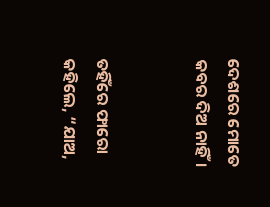ଦେଶରେ ମୋତେ କବର ଦିଅ ନାହିଁ।


ତହିଁରେ ଫାରୋ କହିଲେ, “ଯାଅ,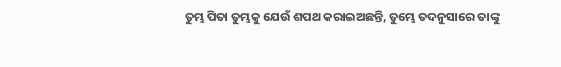ତୁମ୍ଭ ପିତା ତୁମ୍ଭକୁ ଯେଉଁ ଶପଥ କରାଇଅଛନ୍ତି, ତୁମ୍ଭେ ତଦନୁସାରେ ତାଙ୍କୁ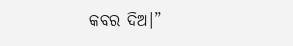କବର ଦିଅ।”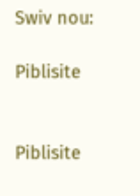Swiv nou:

Piblisite


Piblisite